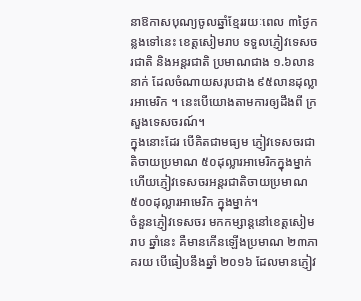នាឱកាសបុណ្យចូលឆ្នាំខ្មែររយៈពេល ៣ថ្ងៃកន្លងទៅនេះ ខេត្តសៀមរាប ទទួលភ្ញៀវទេសចរជាតិ និងអន្តរជាតិ ប្រមាណជាង ១.៦លាននាក់ ដែលចំណាយសរុបជាង ៩៥លានដុល្លារអាមេរិក ។ នេះបើយោងតាមការឲ្យដឹងពី ក្រសួងទេសចរណ៍។
ក្នុងនោះដែរ បើគិតជាមធ្យម ភ្ញៀវទេសចរជាតិចាយប្រមាណ ៥០ដុល្លារអាមេរិកក្នុងម្នាក់ ហើយភ្ញៀវទេសចរអន្តរជាតិចាយប្រមាណ ៥០០ដុល្លារអាមេរិក ក្នុងម្នាក់។
ចំនួនភ្ញៀវទេសចរ មកកម្សាន្តនៅខេត្តសៀមរាប ឆ្នាំនេះ គឺមានកើនឡើងប្រមាណ ២៣ភាគរយ បើធៀបនឹងឆ្នាំ ២០១៦ ដែលមានភ្ញៀវ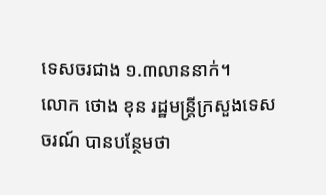ទេសចរជាង ១.៣លាននាក់។
លោក ថោង ខុន រដ្ឋមន្រ្តីក្រសួងទេសចរណ៍ បានបន្ថែមថា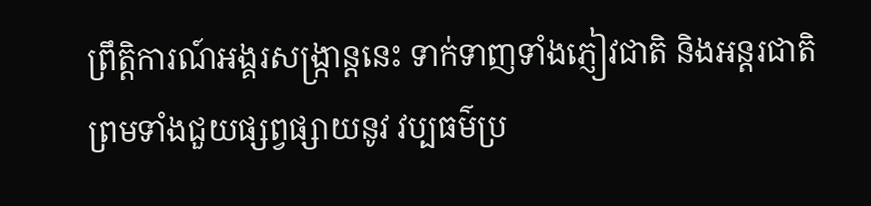ព្រឹត្តិការណ៍អង្គរសង្រ្កាន្តនេះ ទាក់ទាញទាំងភ្ញៀវជាតិ និងអន្តរជាតិ ព្រមទាំងជួយផ្សព្វផ្សាយនូវ វប្បធម៌ប្រ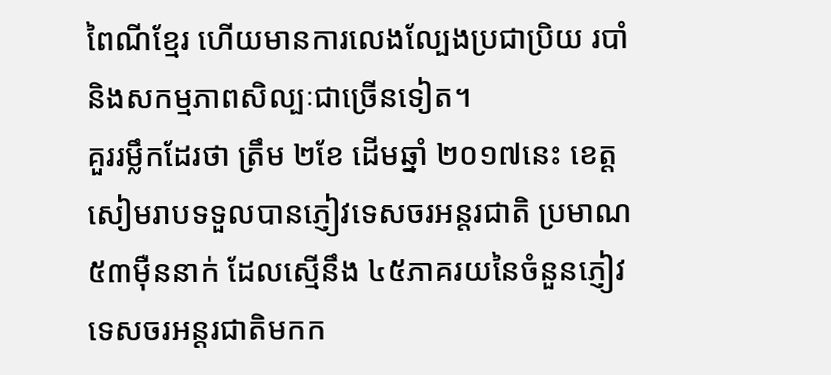ពៃណីខ្មែរ ហើយមានការលេងល្បែងប្រជាប្រិយ របាំ និងសកម្មភាពសិល្បៈជាច្រើនទៀត។
គួររម្លឹកដែរថា ត្រឹម ២ខែ ដើមឆ្នាំ ២០១៧នេះ ខេត្តសៀមរាបទទួលបានភ្ញៀវទេសចរអន្តរជាតិ ប្រមាណ ៥៣ម៉ឺននាក់ ដែលស្មើនឹង ៤៥ភាគរយនៃចំនួនភ្ញៀវទេសចរអន្តរជាតិមកក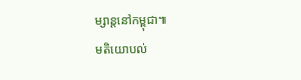ម្សាន្តនៅកម្ពុជា៕
មតិយោបល់